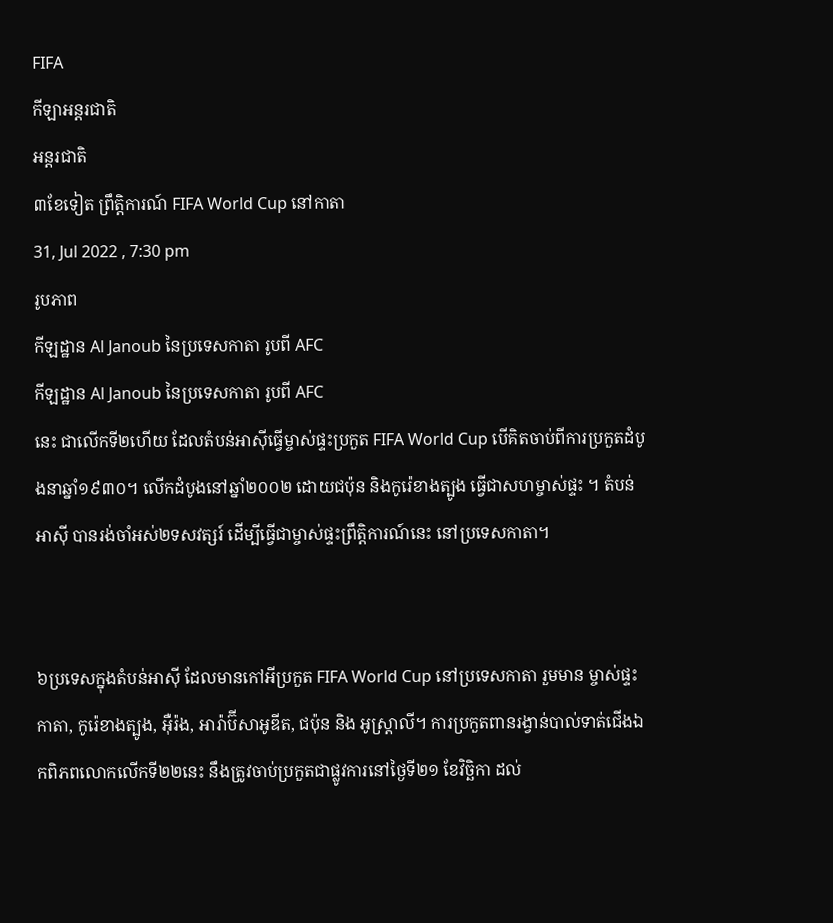FIFA
កីឡាអន្តរជាតិ
អន្តរជាតិ
៣ខែទៀត ព្រឹត្តិការណ៍ FIFA World Cup នៅកាតា
31, Jul 2022 , 7:30 pm
រូបភាព
កីឡដ្ឋាន Al Janoub នៃប្រទេសកាតា រូបពី AFC
កីឡដ្ឋាន Al Janoub នៃប្រទេសកាតា រូបពី AFC
នេះ ជាលើកទី២ហើយ ដែលតំបន់អាស៊ីធ្វើម្ចាស់ផ្ទះប្រកួត FIFA World Cup បើគិតចាប់ពីការប្រកួតដំបូងនាឆ្នាំ១៩៣០។ លើកដំបូងនៅឆ្នាំ២០០២ ដោយជប៉ុន និងកូរ៉េខាងត្បូង ធ្វើជាសហម្ចាស់ផ្ទះ ។ តំបន់អាស៊ី បានរង់ចាំអស់២ទសវត្សរ៍ ដើម្បីធ្វើជាម្ចាស់ផ្ទះព្រឹត្តិការណ៍នេះ នៅប្រទេសកាតា។


៦ប្រទេសក្នុងតំបន់អាស៊ី ដែលមានកៅអីប្រកួត FIFA World Cup នៅប្រទេសកាតា រួមមាន ម្ចាស់ផ្ទះ កាតា, កូរ៉េខាងត្បូង, អ៊ឺរ៉ង, អារ៉ាប៊ីសាអូឌីត, ជប៉ុន និង អូស្ដ្រាលី។ ការប្រកួតពានរង្វាន់បាល់ទាត់ជើងឯកពិភពលោកលើកទី២២នេះ នឹងត្រូវចាប់ប្រកួតជាផ្លូវការនៅថ្ងៃទី២១ ខែវិច្ឆិកា ដល់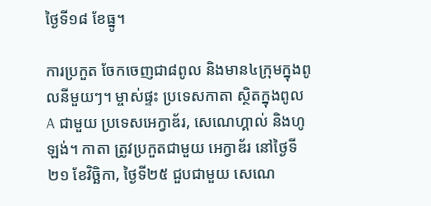ថ្ងៃទី១៨ ខែធ្នូ។

ការប្រកួត ចែកចេញជា៨ពូល និងមាន៤ក្រុមក្នុងពូលនីមួយៗ។ ម្ចាស់ផ្ទះ ប្រទេសកាតា ស្ថិតក្នុងពូល A ជាមួយ ប្រទេសអេក្វាឌ័រ, សេណេហ្គាល់ និងហូឡង់។ កាតា ត្រូវប្រកួតជាមួយ អេក្វាឌ័រ នៅថ្ងៃទី២១ ខែវិច្ឆិកា, ថ្ងៃទី២៥ ជួបជាមួយ សេណេ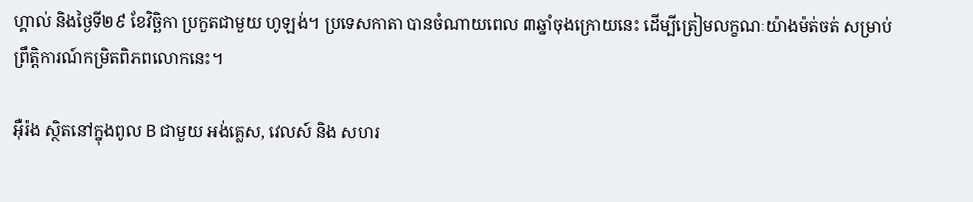ហ្គាល់ និងថ្ងៃទី២៩ ខែវិច្ឆិកា ប្រកួតជាមួយ ហូឡង់។ ប្រទេសកាតា បានចំណាយពេល ៣ឆ្នាំចុងក្រោយនេះ ដើម្បីត្រៀមលក្ខណៈយ៉ាងម៉ត់ចត់ សម្រាប់ព្រឹត្តិការណ៍កម្រិតពិភពលោកនេះ។

អ៊ឺរ៉ង ស្ថិតនៅក្នុងពូល B ជាមួយ អង់គ្លេស, វេលស៍ និង សហរ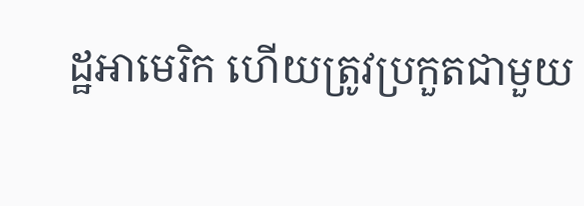ដ្ឋអាមេរិក ហើយត្រូវប្រកួតជាមួយ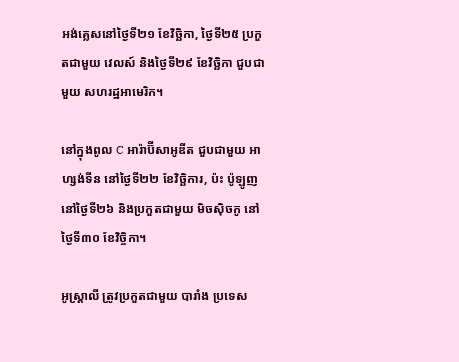អង់គ្លេសនៅថ្ងៃទី២១ ខែវិច្ឆិកា, ថ្ងៃទី២៥ ប្រកួតជាមួយ វេលស៍ និងថ្ងៃទី២៩ ខែវិច្ឆិកា ជួបជាមួយ សហរដ្ឋអាមេរិក។

នៅក្នុងពូល C អារ៉ាប៊ីសាអូឌីត ជួបជាមួយ អាហ្សង់ទីន នៅថ្ងៃទី២២ ខែវិច្ឆិការ, ប៉ះ ប៉ូឡូញ នៅថ្ងៃទី២៦ និងប្រកួតជាមួយ មិចស៊ិចកូ នៅថ្ងៃទី៣០ ខែវិច្ចិកា។

អូស្ដ្រាលី ត្រូវប្រកួតជាមួយ បារាំង ប្រទេស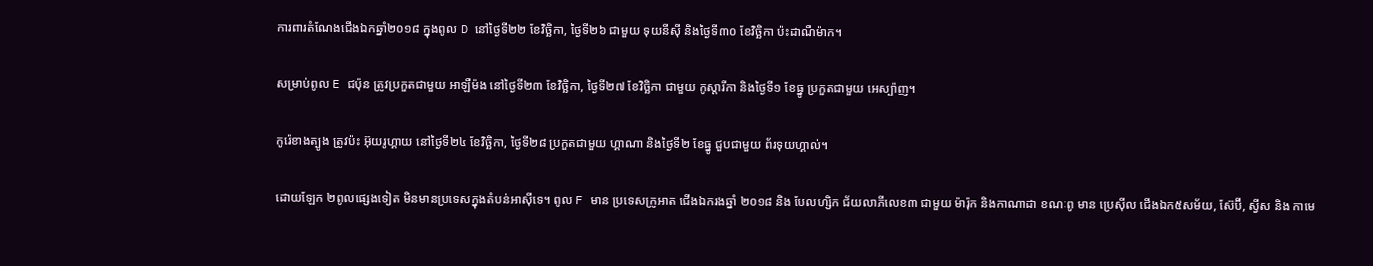ការពារតំណែងជើងឯកឆ្នាំ២០១៨ ក្នុងពូល D នៅថ្ងៃទី២២ ខែវិច្ឆិកា, ថ្ងៃទី២៦ ជាមួយ ទុយនីស៊ី និងថ្ងៃទី៣០ ខែវិច្ឆិកា ប៉ះដាណឺម៉ាក។

សម្រាប់ពូល E ជប៉ុន ត្រូវប្រកួតជាមួយ អាឡឺម៉ង នៅថ្ងៃទី២៣ ខែវិច្ឆិកា, ថ្ងៃទី២៧ ខែវិច្ឆិកា ជាមួយ កូស្តារីកា និងថ្ងៃទី១ ខែធ្នូ ប្រកួតជាមួយ អេស្ប៉ាញ។

កូរ៉េខាងត្បូង ត្រូវប៉ះ អ៊ុយរូហ្គាយ នៅថ្ងៃទី២៤ ខែវិច្ឆិកា, ថ្ងៃទី២៨ ប្រកួតជាមួយ ហ្គាណា និងថ្ងៃទី២ ខែធ្នូ ជួបជាមួយ ព័រទុយហ្គាល់។

ដោយឡែក ២ពូលផ្សេងទៀត មិនមានប្រទេសក្នុងតំបន់អាស៊ីទេ។ ពូល F មាន ប្រទេសក្រូអាត ជើងឯករងឆ្នាំ ២០១៨ និង បែលហ្សិក ជ័យលាភីលេខ៣ ជាមួយ ម៉ារ៉ុក និងកាណាដា ខណៈពូ មាន ប្រេស៊ីល ជើងឯក៥សម័យ, ស៊ែប៊ី, ស្វីស និង កាមេ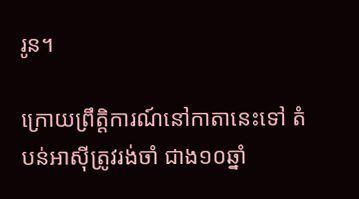រូន។

ក្រោយព្រឹត្តិការណ៍នៅកាតានេះទៅ តំបន់អាស៊ីត្រូវរង់ចាំ ជាង១០ឆ្នាំ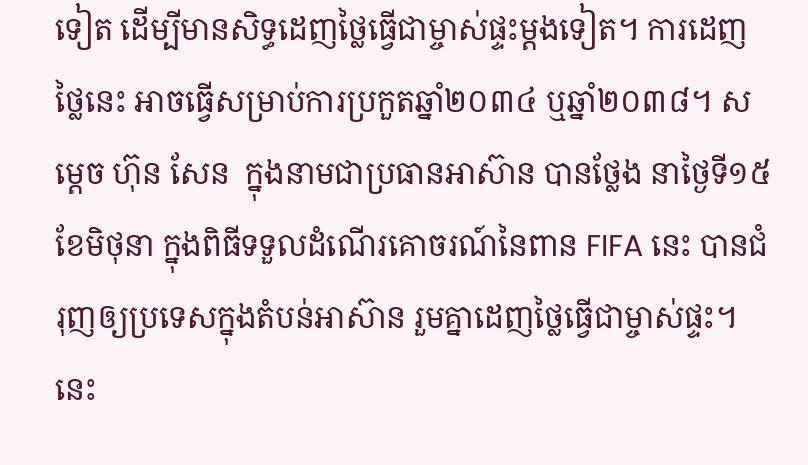ទៀត ដើម្បីមានសិទ្ធដេញថ្លៃធ្វើជាម្ចាស់ផ្ទះម្ដងទៀត។ ការដេញថ្លៃនេះ អាចធ្វើសម្រាប់ការប្រកួតឆ្នាំ២០៣៤ ឬឆ្នាំ២០៣៨។ សម្ដេច ហ៊ុន សែន  ក្នុងនាមជាប្រធានអាស៊ាន បានថ្លែង នាថ្ងៃទី១៥ ខែមិថុនា ក្នុងពិធីទទួលដំណើរគោចរណ៍នៃពាន FIFA នេះ បានជំរុញឲ្យប្រទេសក្នុងតំបន់អាស៊ាន រួមគ្នាដេញថ្លៃធ្វើជាម្ចាស់ផ្ទះ។ នេះ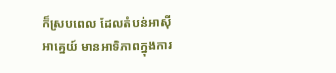ក៏ស្របពេល ដែលតំបន់អាស៊ីអាគ្នេយ៍ មានអាទិភាពក្នុងការ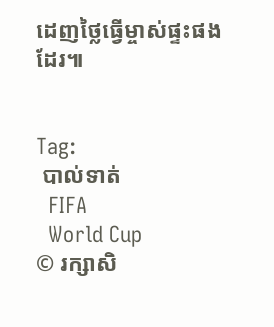ដេញថ្លៃធ្វើម្ចាស់ផ្ទះផងដែរ៕


Tag:
 បាល់ទាត់
  FIFA
  World Cup
© រក្សាសិ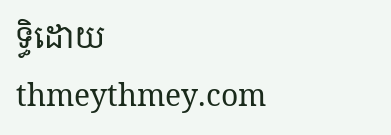ទ្ធិដោយ thmeythmey.com